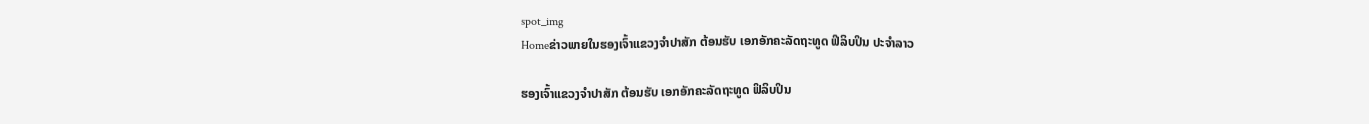spot_img
Homeຂ່າວພາຍໃນຮອງເຈົ້າແຂວງຈຳປາສັກ ຕ້ອນຮັບ ເອກອັກຄະລັດຖະທູດ ຟິລິບປິນ ປະຈຳລາວ

ຮອງເຈົ້າແຂວງຈຳປາສັກ ຕ້ອນຮັບ ເອກອັກຄະລັດຖະທູດ ຟິລິບປິນ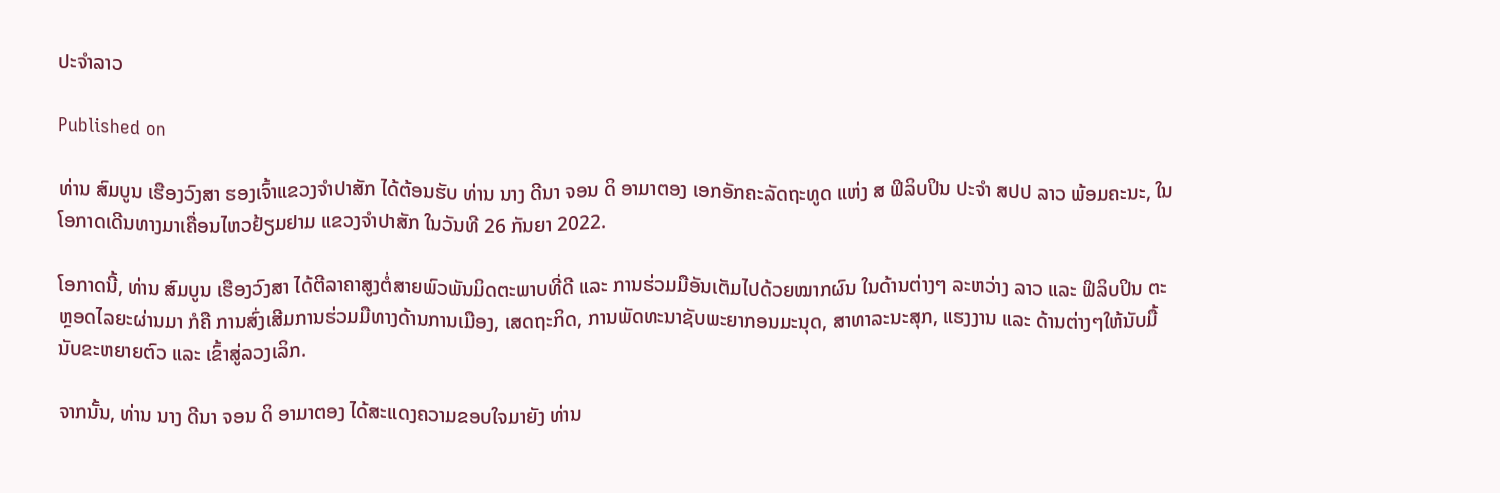ປະຈຳລາວ

Published on

ທ່ານ ສົມບູນ ເຮືອງວົງສາ ຮອງເຈົ້າແຂວງຈຳປາສັກ ໄດ້ຕ້ອນຮັບ ທ່ານ ນາງ ດີນາ ຈອນ ດິ ອາມາຕອງ ເອກອັກຄະລັດຖະທູດ ແຫ່ງ ສ ຟິລິບປິນ ປະຈໍາ ສປປ ລາວ ພ້ອມຄະນະ, ໃນໂອກາດເດີນທາງມາເຄື່ອນໄຫວຢ້ຽມຢາມ ແຂວງຈຳປາສັກ ໃນວັນທີ 26 ກັນຍາ 2022.

ໂອກາດນີ້, ທ່ານ ສົມບູນ ເຮືອງວົງສາ ໄດ້ຕີລາຄາສູງຕໍ່ສາຍພົວພັນມິດຕະພາບທີ່ດີ ແລະ ການຮ່ວມມືອັນເຕັມໄປດ້ວຍໝາກຜົນ ໃນດ້ານຕ່າງໆ ລະຫວ່າງ ລາວ ແລະ ຟິລິບປິນ ຕະຫຼອດໄລຍະຜ່ານມາ ກໍຄື ການສົ່ງເສີມການຮ່ວມມືທາງດ້ານການເມືອງ, ເສດຖະກິດ, ການພັດທະນາຊັບພະຍາກອນມະນຸດ, ສາທາລະນະສຸກ, ແຮງງານ ແລະ ດ້ານຕ່າງໆໃຫ້ນັບມື້ນັບຂະຫຍາຍຕົວ ແລະ ເຂົ້າສູ່ລວງເລິກ.

ຈາກນັ້ນ, ທ່ານ ນາງ ດີນາ ຈອນ ດິ ອາມາຕອງ ໄດ້ສະແດງຄວາມຂອບໃຈມາຍັງ ທ່ານ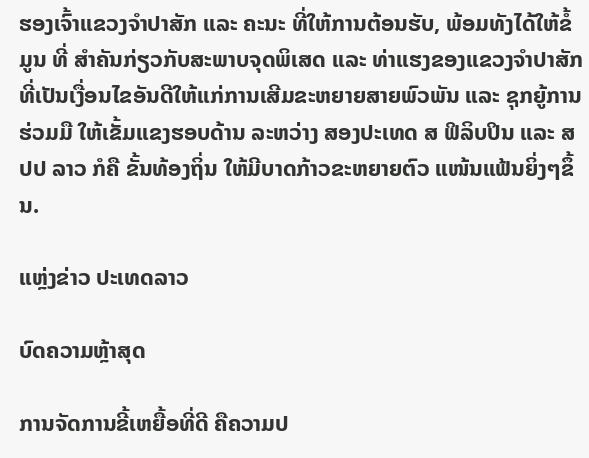ຮອງເຈົ້າແຂວງຈຳປາສັກ ແລະ ຄະນະ ທີ່ໃຫ້ການຕ້ອນຮັບ, ພ້ອມທັງໄດ້ໃຫ້ຂໍ້ມູນ ທີ່ ສຳຄັນກ່ຽວກັບສະພາບຈຸດພິເສດ ແລະ ທ່າແຮງຂອງແຂວງຈຳປາສັກ ທີ່ເປັນເງື່ອນໄຂອັນດີໃຫ້ແກ່ການເສີມຂະຫຍາຍສາຍພົວພັນ ແລະ ຊຸກຍູ້ການຮ່ວມມື ໃຫ້ເຂັ້ມແຂງຮອບດ້ານ ລະຫວ່າງ ສອງປະເທດ ສ ຟິລິບປິນ ແລະ ສປປ ລາວ ກໍຄື ຂັ້ນທ້ອງຖິ່ນ ໃຫ້ມີບາດກ້າວຂະຫຍາຍຕົວ ແໜ້ນແຟ້ນຍິ່ງໆຂຶ້ນ.

ແຫຼ່ງຂ່າວ ປະເທດລາວ

ບົດຄວາມຫຼ້າສຸດ

ການຈັດການຂີ້ເຫຍື້ອທີ່ດີ ຄືຄວາມປ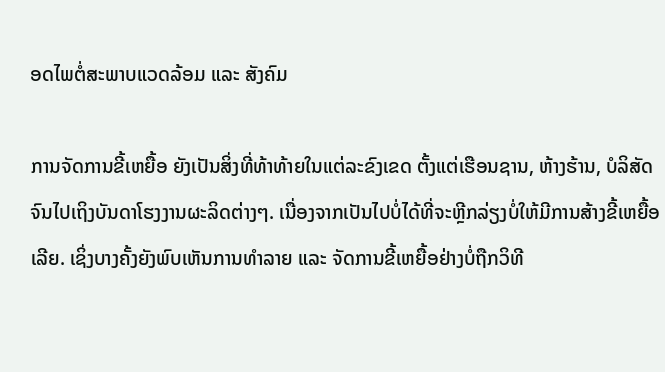ອດໄພຕໍ່ສະພາບແວດລ້ອມ ແລະ ສັງຄົມ

ການຈັດການຂີ້ເຫຍື້ອ ຍັງເປັນສິ່ງທີ່ທ້າທ້າຍໃນແຕ່ລະຂົງເຂດ ຕັ້ງແຕ່ເຮືອນຊານ, ຫ້າງຮ້ານ, ບໍລິສັດ ຈົນໄປເຖິງບັນດາໂຮງງານຜະລິດຕ່າງໆ. ເນື່ອງຈາກເປັນໄປບໍ່ໄດ້ທີ່ຈະຫຼີກລ່ຽງບໍ່ໃຫ້ມີການສ້າງຂີ້ເຫຍື້ອເລີຍ. ເຊິ່ງບາງຄັ້ງຍັງພົບເຫັນການທຳລາຍ ແລະ ຈັດການຂີ້ເຫຍື້ອຢ່າງບໍ່ຖືກວິທີ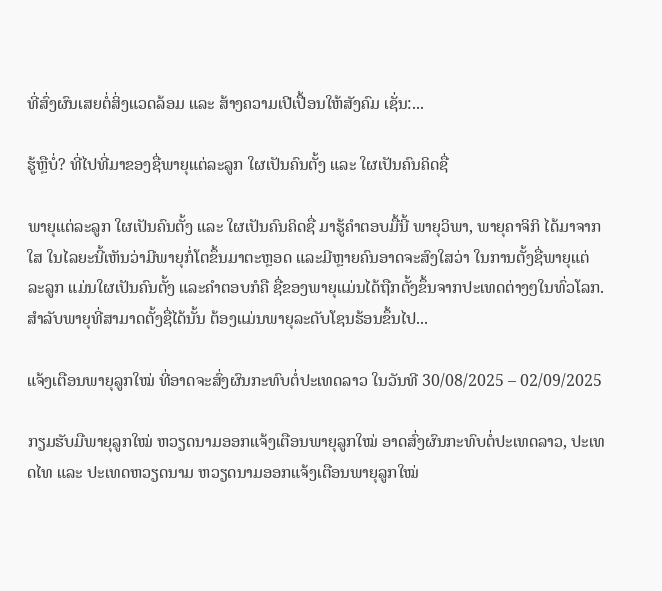ທີ່ສົ່ງຜົນເສຍຕໍ່ສິ່ງແວດລ້ອມ ແລະ ສ້າງຄວາມເປີເປື້ອນໃຫ້ສັງຄົມ ເຊັ່ນ:...

ຮູ້ຫຼືບໍ່? ທີ່ໄປທີ່ມາຂອງຊື່ພາຍຸແຕ່ລະລູກ ໃຜເປັນຄົນຕັ້ງ ແລະ ໃຜເປັນຄົນຄິດຊື່

ພາຍຸແຕ່ລະລູກ ໃຜເປັນຄົນຕັ້ງ ແລະ ໃຜເປັນຄົນຄິດຊື່ ມາຮູ້ຄຳຕອບມື້ນີ້ ພາຍຸວິພາ, ພາຍຸຄາຈິກິ ໄດ້ມາຈາກໃສ ໃນໄລຍະນີ້ເຫັນວ່າມີພາຍຸກໍ່ໂຕຂຶ້ນມາຕະຫຼອດ ແລະມີຫຼາຍຄົນອາດຈະສົງໃສວ່າ ໃນການຕັ້ງຊື່ພາຍຸແຕ່ລະລູກ ແມ່ນໃຜເປັນຄົນຕັ້ງ ແລະຄໍາຕອບກໍຄື ຊື່ຂອງພາຍຸແມ່ນໄດ້ຖືກຕັ້ງຂຶ້ນຈາກປະເທດຕ່າງໆໃນທົ່ວໂລກ. ສຳລັບພາຍຸທີ່ສາມາດຕັ້ງຊື່ໄດ້ນັ້ນ ຕ້ອງແມ່ນພາຍຸລະດັບໂຊນຮ້ອນຂຶ້ນໄປ...

ແຈ້ງເຕືອນພາຍຸລູກໃໝ່ ທີ່ອາດຈະສົ່ງຜົນກະທົບຕໍ່ປະເທດລາວ ໃນວັນທີ 30/08/2025 – 02/09/2025

ກຽມຮັບມືພາຍຸລູກໃໝ່ ຫວຽດນາມອອກແຈ້ງເຕືອນພາຍຸລູກໃໝ່ ອາດສົ່ງຜົນກະທົບຕໍ່ປະເທດລາວ, ປະເທດໄທ ແລະ ປະເທດຫວຽດນາມ ຫວຽດນາມອອກແຈ້ງເຕືອນພາຍຸລູກໃໝ່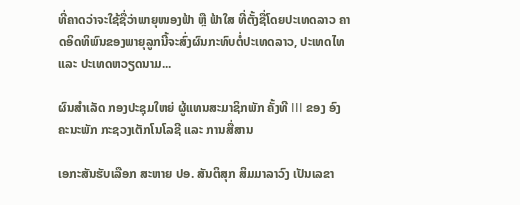ທີ່ຄາດວ່າຈະໃຊ້ຊື່ວ່າພາຍຸໜອງຟ້າ ຫຼື ຟ້າໃສ ທີ່ຕັ້ງຊື່ໂດຍປະເທດລາວ ຄາດອິດທິພົນຂອງພາຍຸລູກນີ້ຈະສົ່ງຜົນກະທົບຕໍ່ປະເທດລາວ, ປະເທດໄທ ແລະ ປະເທດຫວຽດນາມ...

ຜົນສໍາເລັດ ກອງປະຊຸມໃຫຍ່ ຜູ້ແທນສະມາຊິກພັກ ຄັ້ງທີ III ຂອງ ອົງຄະນະພັກ ກະຊວງເຕັກໂນໂລຊີ ແລະ ການສື່ສານ

ເອກະສັນຮັບເລືອກ ສະຫາຍ ປອ. ສັນຕິສຸກ ສິມມາລາວົງ ເປັນເລຂາ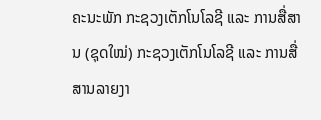ຄະນະພັກ ກະຊວງເຕັກໂນໂລຊີ ແລະ ການສື່ສານ (ຊຸດໃໝ່) ກະຊວງເຕັກໂນໂລຊີ ແລະ ການສື່ສານລາຍງາ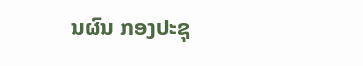ນຜົນ ກອງປະຊຸ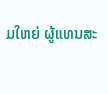ມໃຫຍ່ ຜູ້ແທນສະ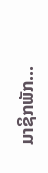ມາຊິກພັກ...